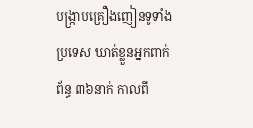បង្ក្រាបគ្រឿងញៀនទូទាំងប្រទេស ឃាត់ខ្លួនអ្នកពាក់ព័ន្ធ ៣៦នាក់ កាលពី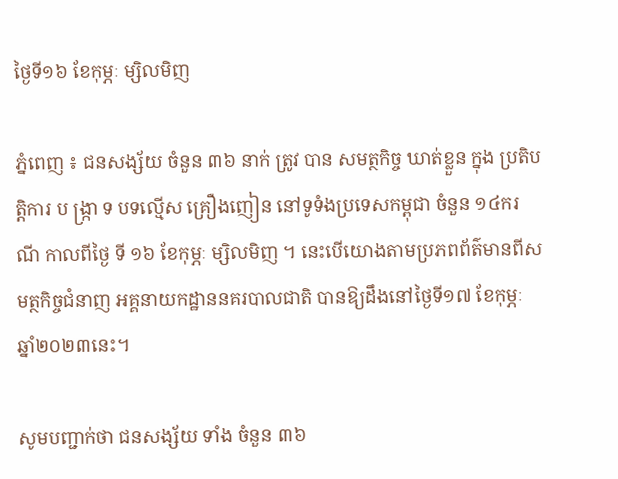ថ្ងៃទី១៦ ខែកុម្ភៈ ម្សិលមិញ

ភ្នំពេញ ៖ ជនសង្ស័យ ចំនួន ៣៦ នាក់ ត្រូវ បាន សមត្ថកិច្ច ឃាត់ខ្លួន ក្នុង ប្រតិបត្តិការ ប ង្ក្រា ទ បទល្មើស គ្រឿងញៀន នៅទូទំងប្រទេសកម្ពុជា ចំនួន ១៤ករណី កាលពីថ្ងៃ ទី ១៦ ខែកុម្ភៈ ម្សិលមិញ ។ នេះបើយោងតាមប្រភពព័ត៌មានពីសមត្ថកិច្ចជំនាញ អគ្គនាយកដ្ឋាននគរបាលជាតិ បានឱ្យដឹងនៅថ្ងៃទី១៧ ខែកុម្ភៈ ឆ្នាំ២០២៣នេះ។

សូមបញ្ជាក់ថា ជនសង្ស័យ ទាំង ចំនួន ៣៦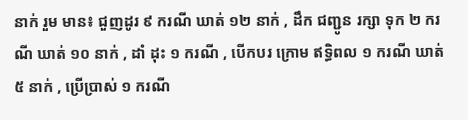នាក់ រួម មាន៖ ជួញដូរ ៩ ករណី ឃាត់ ១២ នាក់ , ដឹក ជញ្ជូន រក្សា ទុក ២ ករណី ឃាត់ ១០ នាក់ , ដាំ ដុះ ១ ករណី , បើកបរ ក្រោម ឥទ្ធិពល ១ ករណី ឃាត់ ៥ នាក់ , ប្រើប្រាស់ ១ ករណី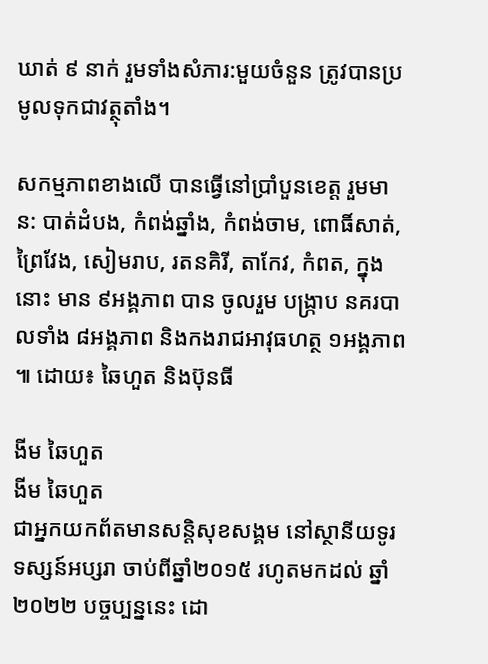ឃាត់ ៩ នាក់ រួមទាំងសំភារ:មួយចំនួន ត្រូវបានប្រមូលទុកជាវត្ថុតាំង។

សកម្មភាពខាងលើ បានធ្វើនៅប្រាំបួនខេត្ត រួមមាន: បាត់ដំបង, កំពង់ឆ្នាំង, កំពង់ចាម, ពោធិ៍សាត់, ព្រៃវែង, សៀមរាប, រតនគិរី, តាកែវ, កំពត, ក្នុងនោះ មាន ៩អង្គភាព បាន ចូលរួម បង្ក្រាប នគរបាលទាំង ៨អង្គភាព និងកងរាជអាវុធហត្ថ ១អង្គភាព ៕ ដោយ៖ ឆៃហួត និងប៊ុនធី

ងីម ឆៃហួត
ងីម ឆៃហួត
ជាអ្នកយកព័តមានសន្តិសុខសង្គម នៅស្ថានីយទូរទស្សន៍អប្សរា ចាប់ពីឆ្នាំ២០១៥ រហូតមកដល់ ឆ្នាំ២០២២ បច្ចប្បន្ននេះ ដោ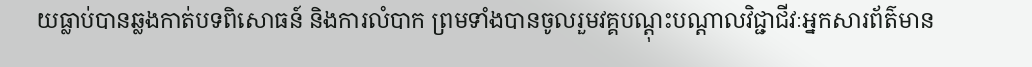យធ្លាប់បានឆ្លងកាត់បទពិសោធន៍ និងការលំបាក ព្រមទាំងបានចូលរួមវគ្គបណ្ដុះបណ្ដាលវិជ្ជាជីវៈអ្នកសារព័ត៌មាន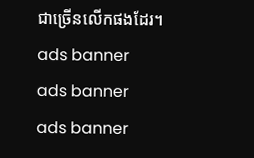ជាច្រើនលើកផងដែរ។
ads banner
ads banner
ads banner